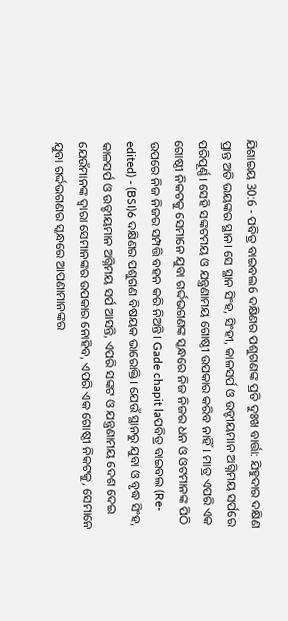ଯିଶାଇୟ 30:6 - ପବିତ୍ର ବାଇବଲ6 ଦକ୍ଷିଣର ପଶୁଗଣଙ୍କ ପ୍ରତି ଦୁଃଖ ବାର୍ତ୍ତା: ଯିହୁଦାର ଦକ୍ଷିଣ ପ୍ରାନ୍ତ ଅତି ଭୟଙ୍କର ସ୍ଥାନ। ସେ ସ୍ଥାନ ସିଂହ, ସିଂହୀ, କାଳସର୍ପ ଓ ଉଡ୍ଡୀୟମାନ ଅଗ୍ନିମୟ ସର୍ପରେ ପରିପୂର୍ଣ୍ଣ। ସେହି ସଙ୍କଟମୟ ଓ ଯନ୍ତ୍ରଣାମୟ ଗୋଷ୍ଠୀ ଉପକାର କରିବ ନାହିଁ। ମାତ୍ର ଏପରି ଏକ ଗୋଷ୍ଠୀ ନିକଟକୁ ସେମାନେ ଯୁବା ଗର୍ଦ୍ଦଭଗଣଙ୍କ ସ୍କନ୍ଧରେ ନିଜ ନିଜର ଧନ ଓ ଓଟମାନଙ୍କ ପିଠି ଉପରେ ନିଜ ନିଜର ସମ୍ପତ୍ତି ବହନ କରି ନିଅନ୍ତି। Gade chapit laପବିତ୍ର ବାଇବଲ (Re-edited) - (BSI)6 ଦକ୍ଷିଣର ପଶୁଗଣ ବିଷୟକ ଭାରୋକ୍ତି। ଯେଉଁ ସ୍ଥାନରୁ ଯୁବା ଓ ବୃଦ୍ଧ ସିଂହ, କାଳସର୍ପ ଓ ଉଡ୍ଡୀୟମାନ ଅଗ୍ନିମୟ ସର୍ପ ଆସନ୍ତି, ଏପରି ସଙ୍କଟ ଓ ଯନ୍ତ୍ରଣାମୟ ଦେଶ ଦେଇ ଯେଉଁମାନଙ୍କ ଦ୍ଵାରା ସେମାନଙ୍କର ଉପକାର ନୋହିବ, ଏପରି ଏକ ଗୋଷ୍ଠୀ ନିକଟକୁ, ସେମାନେ ଯୁବା ଗର୍ଦ୍ଦଭଗଣର ସ୍କନ୍ଧରେ ଆପଣାମାନଙ୍କର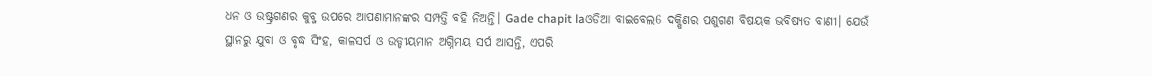ଧନ ଓ ଉଷ୍ଟ୍ରଗଣର କୁବ୍ଜ ଉପରେ ଆପଣାମାନଙ୍କର ସମ୍ପତ୍ତି ବହି ନିଅନ୍ତି। Gade chapit laଓଡିଆ ବାଇବେଲ6 ଦକ୍ଷିଣର ପଶୁଗଣ ବିଷୟକ ଭବିଷ୍ୟତ ବାଣୀ। ଯେଉଁ ସ୍ଥାନରୁ ଯୁବା ଓ ବୃଦ୍ଧ ସିଂହ, କାଳସର୍ପ ଓ ଉଡ୍ଡୀୟମାନ ଅଗ୍ନିମୟ ସର୍ପ ଆସନ୍ତି, ଏପରି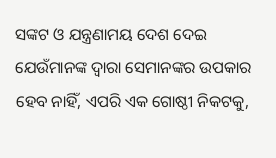ସଙ୍କଟ ଓ ଯନ୍ତ୍ରଣାମୟ ଦେଶ ଦେଇ ଯେଉଁମାନଙ୍କ ଦ୍ୱାରା ସେମାନଙ୍କର ଉପକାର ହେବ ନାହିଁ, ଏପରି ଏକ ଗୋଷ୍ଠୀ ନିକଟକୁ,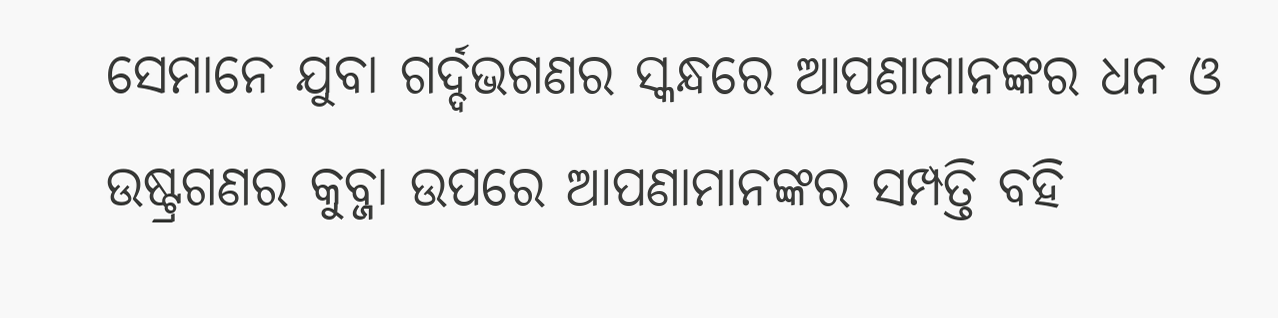ସେମାନେ ଯୁବା ଗର୍ଦ୍ଦଭଗଣର ସ୍କନ୍ଧରେ ଆପଣାମାନଙ୍କର ଧନ ଓ ଉଷ୍ଟ୍ରଗଣର କୁବ୍ଜା ଉପରେ ଆପଣାମାନଙ୍କର ସମ୍ପତ୍ତି ବହି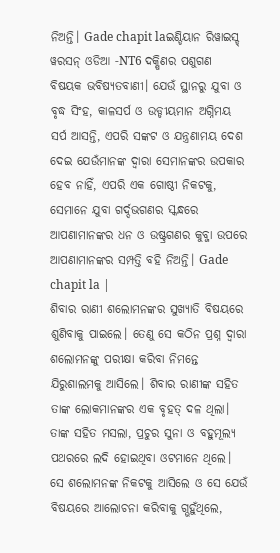ନିଅନ୍ତି। Gade chapit laଇଣ୍ଡିୟାନ ରିୱାଇସ୍ଡ୍ ୱରସନ୍ ଓଡିଆ -NT6 ଦକ୍ଷିଣର ପଶୁଗଣ ବିଷୟକ ଭବିଷ୍ୟତବାଣୀ। ଯେଉଁ ସ୍ଥାନରୁ ଯୁବା ଓ ବୃଦ୍ଧ ସିଂହ, କାଳସର୍ପ ଓ ଉଡ୍ଡୀୟମାନ ଅଗ୍ନିମୟ ସର୍ପ ଆସନ୍ତି, ଏପରି ସଙ୍କଟ ଓ ଯନ୍ତ୍ରଣାମୟ ଦେଶ ଦେଇ ଯେଉଁମାନଙ୍କ ଦ୍ୱାରା ସେମାନଙ୍କର ଉପକାର ହେବ ନାହିଁ, ଏପରି ଏକ ଗୋଷ୍ଠୀ ନିକଟକୁ, ସେମାନେ ଯୁବା ଗର୍ଦ୍ଦଭଗଣର ସ୍କନ୍ଧରେ ଆପଣାମାନଙ୍କର ଧନ ଓ ଉଷ୍ଟ୍ରଗଣର କୁବ୍ଜା ଉପରେ ଆପଣାମାନଙ୍କର ସମ୍ପତ୍ତି ବହି ନିଅନ୍ତି। Gade chapit la |
ଶିବାର ରାଣୀ ଶଲୋମନଙ୍କର ସୁଖ୍ୟାତି ବିଷୟରେ ଶୁଣିବାକୁ ପାଇଲେ। ତେଣୁ ସେ କଠିନ ପ୍ରଶ୍ନ ଦ୍ୱାରା ଶଲୋମନଙ୍କୁ ପରୀକ୍ଷା କରିବା ନିମନ୍ତେ ଯିରୁଶାଲମକୁ ଆସିଲେ। ଶିବାର ରାଣୀଙ୍କ ସହିତ ତାଙ୍କ ଲୋକମାନଙ୍କର ଏକ ବୃହତ୍ ଦଳ ଥିଲା। ତାଙ୍କ ସହିତ ମସଲା, ପ୍ରଚୁର ସୁନା ଓ ବହୁମୂଲ୍ୟ ପଥରରେ ଲଦି ହୋଇଥିବା ଓଟମାନେ ଥିଲେ। ସେ ଶଲୋମନଙ୍କ ନିକଟକୁ ଆସିଲେ ଓ ସେ ଯେଉଁ ବିଷୟରେ ଆଲୋଚନା କରିବାକୁ ଗ୍ଭହୁଁଥିଲେ,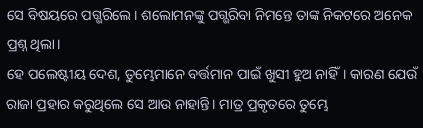ସେ ବିଷୟରେ ପଗ୍ଭରିଲେ। ଶଲୋମନଙ୍କୁ ପଗ୍ଭରିବା ନିମନ୍ତେ ତାଙ୍କ ନିକଟରେ ଅନେକ ପ୍ରଶ୍ନ ଥିଲା।
ହେ ପଲେଷ୍ଟୀୟ ଦେଶ, ତୁମ୍ଭେମାନେ ବର୍ତ୍ତମାନ ପାଇଁ ଖୁସୀ ହୁଅ ନାହିଁ। କାରଣ ଯେଉଁ ରାଜା ପ୍ରହାର କରୁଥିଲେ ସେ ଆଉ ନାହାନ୍ତି। ମାତ୍ର ପ୍ରକୃତରେ ତୁମ୍ଭେ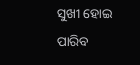ସୁଖୀ ହୋଇ ପାରିବ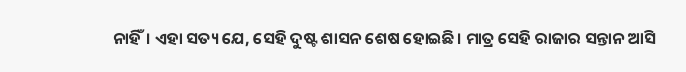ନାହିଁ। ଏହା ସତ୍ୟ ଯେ, ସେହି ଦୁଷ୍ଟ ଶାସନ ଶେଷ ହୋଇଛି। ମାତ୍ର ସେହି ରାଜାର ସନ୍ତାନ ଆସି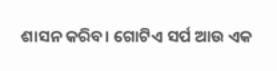ଶାସନ କରିବ। ଗୋଟିଏ ସର୍ପ ଆଉ ଏକ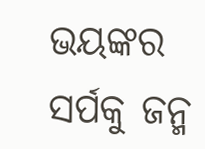ଭୟଙ୍କର ସର୍ପକୁ ଜନ୍ମ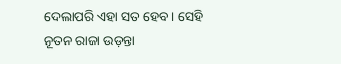ଦେଲାପରି ଏହା ସତ ହେବ। ସେହି ନୂତନ ରାଜା ଉଡ଼ନ୍ତା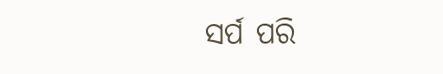ସର୍ପ ପରି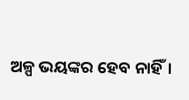ଅଳ୍ପ ଭୟଙ୍କର ହେବ ନାହିଁ।